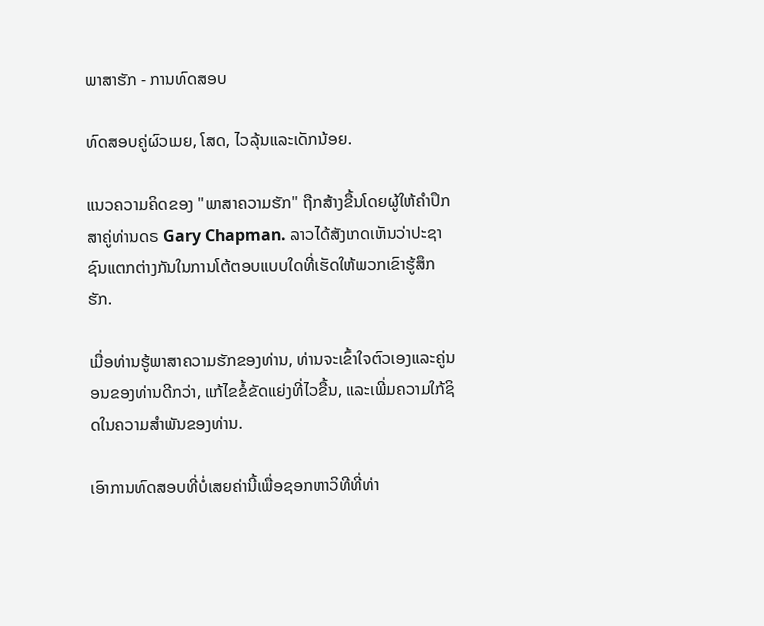ພາສາຮັກ - ການທົດສອບ

ທົດສອບຄູ່ຜົວເມຍ, ໂສດ, ໄວລຸ້ນແລະເດັກນ້ອຍ.

ແນວຄວາມຄິດຂອງ "ພາສາຄວາມຮັກ" ຖືກສ້າງຂື້ນໂດຍຜູ້ໃຫ້ຄໍາປຶກສາຄູ່ທ່ານດຣ Gary Chapman. ລາວໄດ້ສັງເກດເຫັນວ່າປະຊາຊົນແຕກຕ່າງກັນໃນການໂຕ້ຕອບແບບໃດທີ່ເຮັດໃຫ້ພວກເຂົາຮູ້ສຶກຮັກ.

ເມື່ອທ່ານຮູ້ພາສາຄວາມຮັກຂອງທ່ານ, ທ່ານຈະເຂົ້າໃຈຕົວເອງແລະຄູ່ນອນຂອງທ່ານດີກວ່າ, ແກ້ໄຂຂໍ້ຂັດແຍ່ງທີ່ໄວຂື້ນ, ແລະເພີ່ມຄວາມໃກ້ຊິດໃນຄວາມສໍາພັນຂອງທ່ານ.

ເອົາການທົດສອບທີ່ບໍ່ເສຍຄ່ານີ້ເພື່ອຊອກຫາວິທີທີ່ທ່າ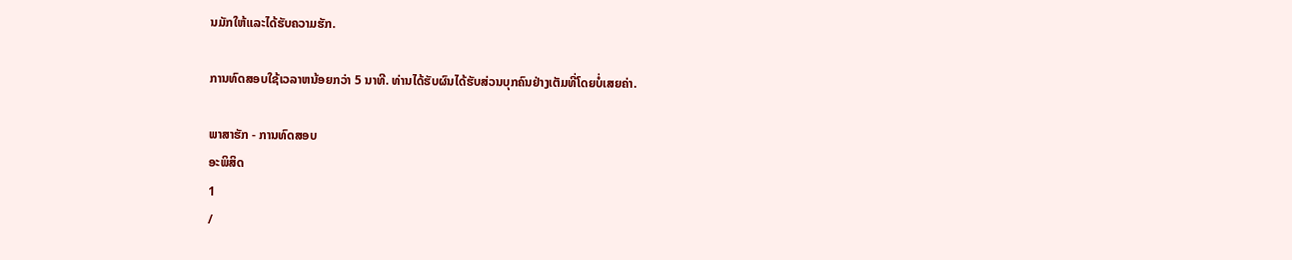ນມັກໃຫ້ແລະໄດ້ຮັບຄວາມຮັກ.

ການທົດສອບໃຊ້ເວລາຫນ້ອຍກວ່າ 5 ນາທີ. ທ່ານໄດ້ຮັບຜົນໄດ້ຮັບສ່ວນບຸກຄົນຢ່າງເຕັມທີ່ໂດຍບໍ່ເສຍຄ່າ.

ພາສາຮັກ - ການທົດສອບ
ອະພິສິດ
1
/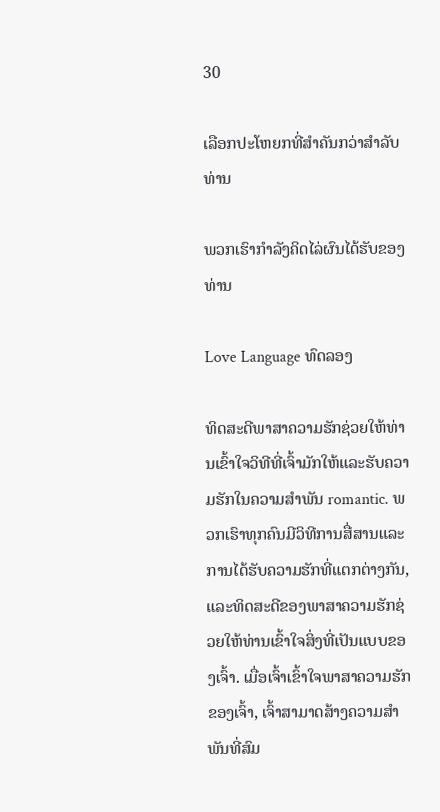30

ເລືອກປະໂຫຍກທີ່ສໍາຄັນກວ່າສໍາລັບທ່ານ

ພວກເຮົາກໍາລັງຄິດໄລ່ຜົນໄດ້ຮັບຂອງທ່ານ

Love Language ທົດລອງ

ທິດສະດີພາສາຄວາມຮັກຊ່ວຍໃຫ້ທ່ານເຂົ້າໃຈວິທີທີ່ເຈົ້າມັກໃຫ້ແລະຮັບຄວາມຮັກໃນຄວາມສໍາພັນ romantic. ພວກເຮົາທຸກຄົນມີວິທີການສື່ສານແລະການໄດ້ຮັບຄວາມຮັກທີ່ແຕກຕ່າງກັນ, ແລະທິດສະດີຂອງພາສາຄວາມຮັກຊ່ວຍໃຫ້ທ່ານເຂົ້າໃຈສິ່ງທີ່ເປັນແບບຂອງເຈົ້າ. ເມື່ອເຈົ້າເຂົ້າໃຈພາສາຄວາມຮັກຂອງເຈົ້າ, ເຈົ້າສາມາດສ້າງຄວາມສໍາພັນທີ່ສົມ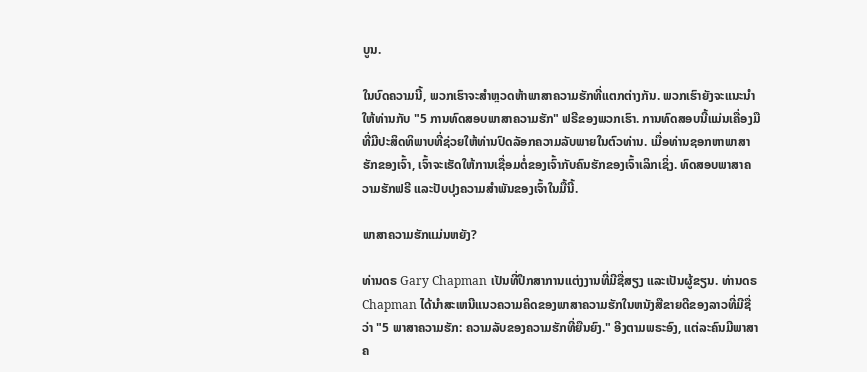ບູນ.

ໃນບົດຄວາມນີ້, ພວກເຮົາຈະສໍາຫຼວດຫ້າພາສາຄວາມຮັກທີ່ແຕກຕ່າງກັນ. ພວກເຮົາຍັງຈະແນະນໍາໃຫ້ທ່ານກັບ "5 ການທົດສອບພາສາຄວາມຮັກ" ຟຣີຂອງພວກເຮົາ. ການທົດສອບນີ້ແມ່ນເຄື່ອງມືທີ່ມີປະສິດທິພາບທີ່ຊ່ວຍໃຫ້ທ່ານປົດລັອກຄວາມລັບພາຍໃນຕົວທ່ານ. ເມື່ອທ່ານຊອກຫາພາສາຮັກຂອງເຈົ້າ, ເຈົ້າຈະເຮັດໃຫ້ການເຊື່ອມຕໍ່ຂອງເຈົ້າກັບຄົນຮັກຂອງເຈົ້າເລິກເຊິ່ງ. ທົດສອບພາສາຄວາມຮັກຟຣີ ແລະປັບປຸງຄວາມສໍາພັນຂອງເຈົ້າໃນມື້ນີ້.

ພາສາຄວາມຮັກແມ່ນຫຍັງ?

ທ່ານດຣ Gary Chapman ເປັນທີ່ປຶກສາການແຕ່ງງານທີ່ມີຊື່ສຽງ ແລະເປັນຜູ້ຂຽນ. ທ່ານດຣ Chapman ໄດ້ນໍາສະເຫນີແນວຄວາມຄິດຂອງພາສາຄວາມຮັກໃນຫນັງສືຂາຍດີຂອງລາວທີ່ມີຊື່ວ່າ "5 ພາສາຄວາມຮັກ: ຄວາມລັບຂອງຄວາມຮັກທີ່ຍືນຍົງ." ອີງຕາມພຣະອົງ, ແຕ່ລະຄົນມີພາສາຄ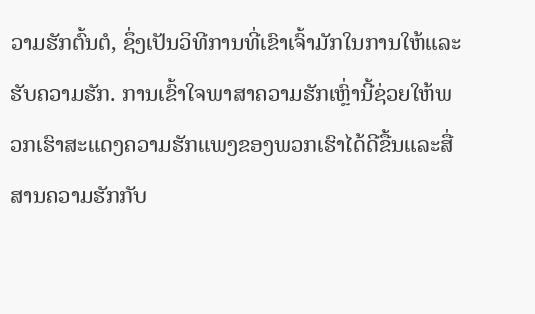ວາມຮັກຕົ້ນຕໍ, ຊຶ່ງເປັນວິທີການທີ່ເຂົາເຈົ້າມັກໃນການໃຫ້ແລະຮັບຄວາມຮັກ. ການເຂົ້າໃຈພາສາຄວາມຮັກເຫຼົ່ານີ້ຊ່ວຍໃຫ້ພວກເຮົາສະແດງຄວາມຮັກແພງຂອງພວກເຮົາໄດ້ດີຂື້ນແລະສື່ສານຄວາມຮັກກັບ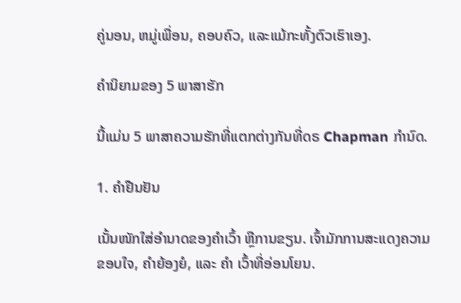ຄູ່ນອນ, ຫມູ່ເພື່ອນ, ຄອບຄົວ, ແລະແມ້ກະທັ້ງຕົວເຮົາເອງ.

ຄໍານິຍາມຂອງ 5 ພາສາຮັກ

ນີ້ແມ່ນ 5 ພາສາຄວາມຮັກທີ່ແຕກຕ່າງກັນທີ່ດຣ Chapman ກໍານົດ.

1. ຄໍາຢືນຢັນ

ເນັ້ນໜັກໃສ່ອຳນາດຂອງຄຳເວົ້າ ຫຼືການຂຽນ. ເຈົ້າມັກການສະແດງຄວາມຂອບໃຈ, ຄຳຍ້ອງຍໍ, ແລະ ຄຳ ເວົ້າທີ່ອ່ອນໂຍນ.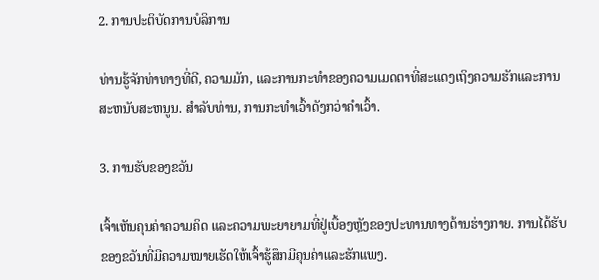2. ການປະຕິບັດການບໍລິການ

ທ່ານຮູ້ຈັກທ່າທາງທີ່ດີ, ຄວາມມັກ, ແລະການກະທໍາຂອງຄວາມເມດຕາທີ່ສະແດງເຖິງຄວາມຮັກແລະການສະຫນັບສະຫນູນ. ສໍາລັບທ່ານ, ການກະທໍາເວົ້າດັງກວ່າຄໍາເວົ້າ.

3. ການຮັບຂອງຂວັນ

ເຈົ້າເຫັນຄຸນຄ່າຄວາມຄິດ ແລະຄວາມພະຍາຍາມທີ່ຢູ່ເບື້ອງຫຼັງຂອງປະທານທາງດ້ານຮ່າງກາຍ. ການໄດ້ຮັບຂອງຂວັນທີ່ມີຄວາມໝາຍເຮັດໃຫ້ເຈົ້າຮູ້ສຶກມີຄຸນຄ່າແລະຮັກແພງ.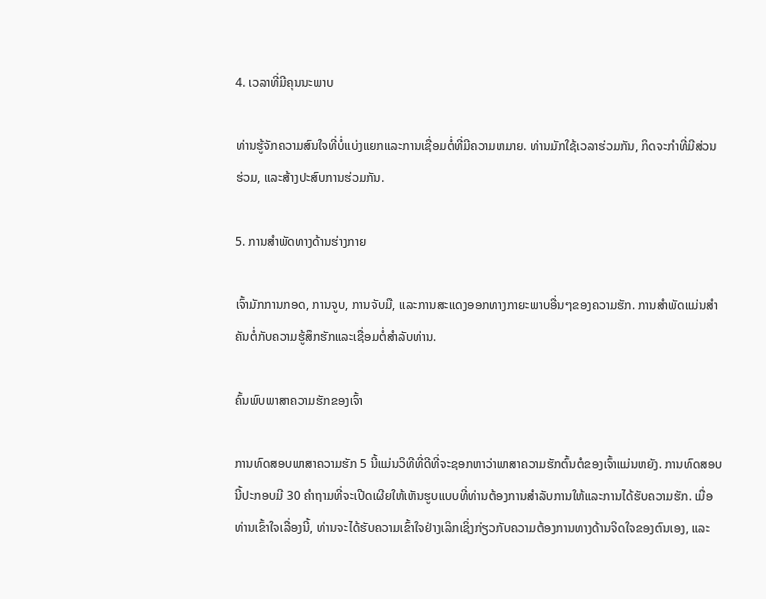4. ເວລາທີ່ມີຄຸນນະພາບ

ທ່ານຮູ້ຈັກຄວາມສົນໃຈທີ່ບໍ່ແບ່ງແຍກແລະການເຊື່ອມຕໍ່ທີ່ມີຄວາມຫມາຍ. ທ່ານມັກໃຊ້ເວລາຮ່ວມກັນ, ກິດຈະກໍາທີ່ມີສ່ວນຮ່ວມ, ແລະສ້າງປະສົບການຮ່ວມກັນ.

5. ການສໍາພັດທາງດ້ານຮ່າງກາຍ

ເຈົ້າມັກການກອດ, ການຈູບ, ການຈັບມື, ແລະການສະແດງອອກທາງກາຍະພາບອື່ນໆຂອງຄວາມຮັກ. ການສໍາພັດແມ່ນສໍາຄັນຕໍ່ກັບຄວາມຮູ້ສຶກຮັກແລະເຊື່ອມຕໍ່ສໍາລັບທ່ານ.

ຄົ້ນພົບພາສາຄວາມຮັກຂອງເຈົ້າ

ການທົດສອບພາສາຄວາມຮັກ 5 ນີ້ແມ່ນວິທີທີ່ດີທີ່ຈະຊອກຫາວ່າພາສາຄວາມຮັກຕົ້ນຕໍຂອງເຈົ້າແມ່ນຫຍັງ. ການທົດສອບນີ້ປະກອບມີ 30 ຄໍາຖາມທີ່ຈະເປີດເຜີຍໃຫ້ເຫັນຮູບແບບທີ່ທ່ານຕ້ອງການສໍາລັບການໃຫ້ແລະການໄດ້ຮັບຄວາມຮັກ. ເມື່ອທ່ານເຂົ້າໃຈເລື່ອງນີ້, ທ່ານຈະໄດ້ຮັບຄວາມເຂົ້າໃຈຢ່າງເລິກເຊິ່ງກ່ຽວກັບຄວາມຕ້ອງການທາງດ້ານຈິດໃຈຂອງຕົນເອງ, ແລະ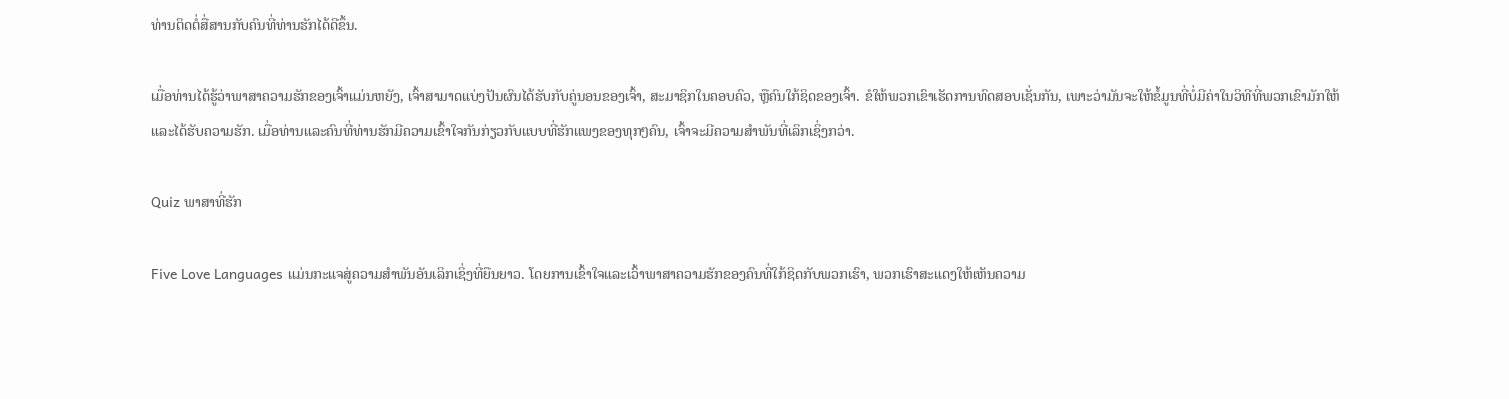ທ່ານຕິດຕໍ່ສື່ສານກັບຄົນທີ່ທ່ານຮັກໄດ້ດີຂຶ້ນ.

ເມື່ອທ່ານໄດ້ຮູ້ວ່າພາສາຄວາມຮັກຂອງເຈົ້າແມ່ນຫຍັງ, ເຈົ້າສາມາດແບ່ງປັນຜົນໄດ້ຮັບກັບຄູ່ນອນຂອງເຈົ້າ, ສະມາຊິກໃນຄອບຄົວ, ຫຼືຄົນໃກ້ຊິດຂອງເຈົ້າ. ຂໍໃຫ້ພວກເຂົາເຮັດການທົດສອບເຊັ່ນກັນ, ເພາະວ່າມັນຈະໃຫ້ຂໍ້ມູນທີ່ບໍ່ມີຄ່າໃນວິທີທີ່ພວກເຂົາມັກໃຫ້ແລະໄດ້ຮັບຄວາມຮັກ. ເມື່ອທ່ານແລະຄົນທີ່ທ່ານຮັກມີຄວາມເຂົ້າໃຈກັນກ່ຽວກັບແບບທີ່ຮັກແພງຂອງທຸກໆຄົນ, ເຈົ້າຈະມີຄວາມສໍາພັນທີ່ເລິກເຊິ່ງກວ່າ.

Quiz ພາສາທີ່ຮັກ

Five Love Languages ແມ່ນກະແຈສູ່ຄວາມສຳພັນອັນເລິກເຊິ່ງທີ່ຍືນຍາວ. ໂດຍການເຂົ້າໃຈແລະເວົ້າພາສາຄວາມຮັກຂອງຄົນທີ່ໃກ້ຊິດກັບພວກເຮົາ, ພວກເຮົາສະແດງໃຫ້ເຫັນຄວາມ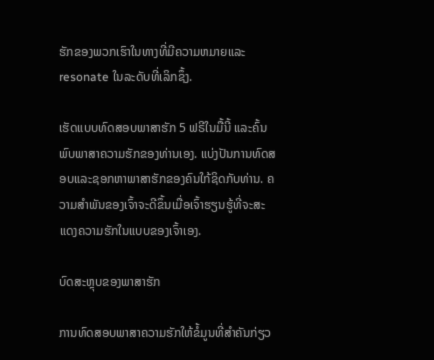ຮັກຂອງພວກເຮົາໃນທາງທີ່ມີຄວາມຫມາຍແລະ resonate ໃນລະດັບທີ່ເລິກຊຶ້ງ.

ເຮັດແບບທົດສອບພາສາຮັກ 5 ຟຣີໃນມື້ນີ້ ແລະຄົ້ນພົບພາສາຄວາມຮັກຂອງທ່ານເອງ. ແບ່ງປັນການທົດສອບແລະຊອກຫາພາສາຮັກຂອງຄົນໃກ້ຊິດກັບທ່ານ. ຄວາມສໍາພັນຂອງເຈົ້າຈະດີຂຶ້ນເມື່ອເຈົ້າຮຽນຮູ້ທີ່ຈະສະແດງຄວາມຮັກໃນແບບຂອງເຈົ້າເອງ.

ບົດສະຫຼຸບຂອງພາສາຮັກ

ການທົດສອບພາສາຄວາມຮັກໃຫ້ຂໍ້ມູນທີ່ສໍາຄັນກ່ຽວ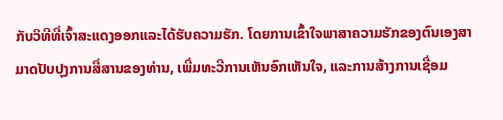ກັບວິທີທີ່ເຈົ້າສະແດງອອກແລະໄດ້ຮັບຄວາມຮັກ. ໂດຍການເຂົ້າໃຈພາສາຄວາມຮັກຂອງຕົນເອງສາມາດປັບປຸງການສື່ສານຂອງທ່ານ, ເພີ່ມທະວີການເຫັນອົກເຫັນໃຈ, ແລະການສ້າງການເຊື່ອມ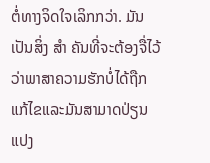ຕໍ່ທາງຈິດໃຈເລິກກວ່າ. ມັນເປັນສິ່ງ ສຳ ຄັນທີ່ຈະຕ້ອງຈື່ໄວ້ວ່າພາສາຄວາມຮັກບໍ່ໄດ້ຖືກແກ້ໄຂແລະມັນສາມາດປ່ຽນແປງ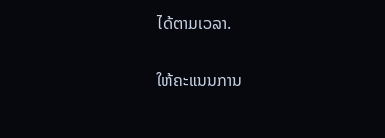ໄດ້ຕາມເວລາ.

ໃຫ້ຄະແນນການ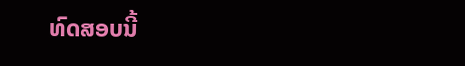ທົດສອບນີ້